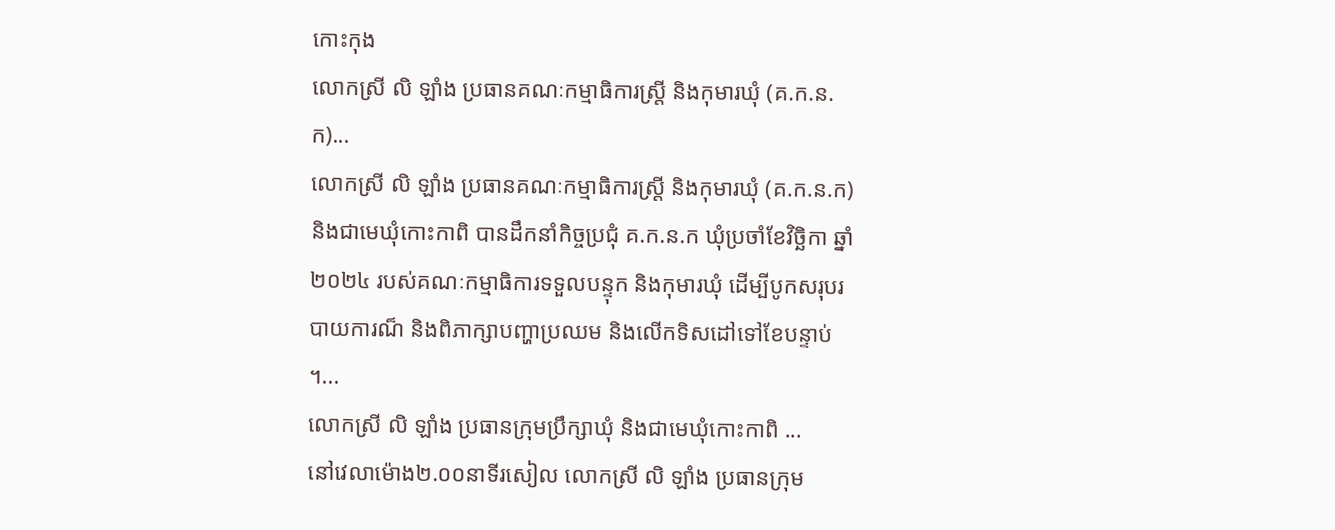កោះកុង
លោកស្រី លិ ឡាំង ប្រធានគណៈកម្មាធិការស្រី្ត និងកុមារឃុំ (គ.ក.ន.ក)...
លោកស្រី លិ ឡាំង ប្រធានគណៈកម្មាធិការស្រី្ត និងកុមារឃុំ (គ.ក.ន.ក) និងជាមេឃុំកោះកាពិ បានដឹកនាំកិច្ចប្រជុំ គ.ក.ន.ក ឃុំប្រចាំខែវិច្ឆិកា ឆ្នាំ២០២៤ របស់គណៈកម្មាធិការទទួលបន្ទុក និងកុមារឃុំ ដើម្បីបូកសរុបរបាយការណ៏ និងពិភាក្សាបញ្ហាប្រឈម និងលើកទិសដៅទៅខែបន្ទាប់ ។...
លោកស្រី លិ ឡាំង ប្រធានក្រុមប្រឹក្សាឃុំ និងជាមេឃុំកោះកាពិ ...
នៅវេលាម៉ោង២.០០នាទីរសៀល លោកស្រី លិ ឡាំង ប្រធានក្រុម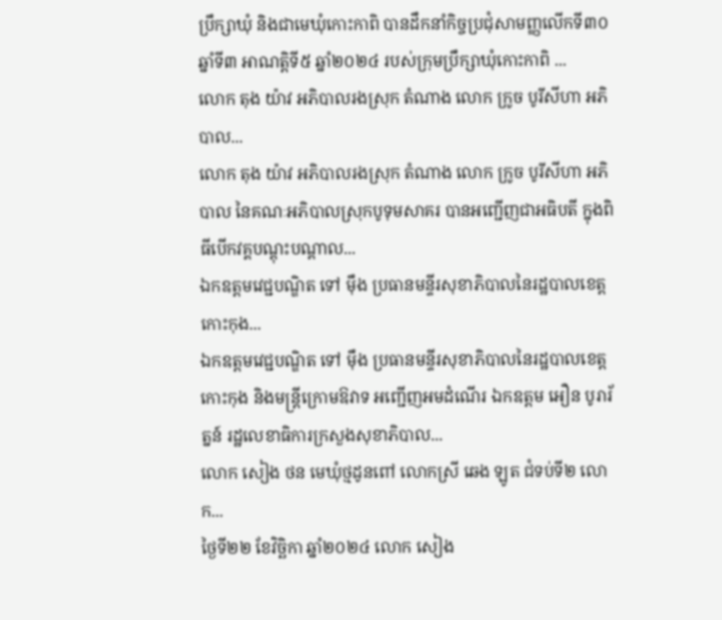ប្រឹក្សាឃុំ និងជាមេឃុំកោះកាពិ បានដឹកនាំកិច្ចប្រជុំសាមញ្ញលើកទី៣០ ឆ្នាំទី៣ អាណត្តិទី៥ ឆ្នាំ២០២៤ របស់ក្រុមប្រឹក្សាឃុំកោះកាពិ ...
លោក តុង យ៉ាវ អភិបាលរងស្រុក តំណាង លោក ក្រូច បូរីសីហា អភិបាល...
លោក តុង យ៉ាវ អភិបាលរងស្រុក តំណាង លោក ក្រូច បូរីសីហា អភិបាល នៃគណៈអភិបាលស្រុកបូទុមសាគរ បានអញ្ជើញជាអធិបតី ក្នុងពិធីបើកវគ្គបណ្តុះបណ្តាល...
ឯកឧត្តមវេជ្ជបណ្ឌិត ទៅ ម៉ឹង ប្រធានមន្ទីរសុខាភិបាលនៃរដ្ឋបាលខេត្តកោះកុង...
ឯកឧត្តមវេជ្ជបណ្ឌិត ទៅ ម៉ឹង ប្រធានមន្ទីរសុខាភិបាលនៃរដ្ឋបាលខេត្តកោះកុង និងមន្រ្តីក្រោមឱវាទ អញ្ជើញអមដំណើរ ឯកឧត្តម អឿន បូរារ័ត្នន៍ រដ្ឋលេខាធិការក្រសួងសុខាភិបាល...
លោក សៀង ថន មេឃុំថ្មដូនពៅ លោកស្រី ឆេង ឡូត ជំទប់ទី២ លោក...
ថ្ងៃទី២២ ខែវិច្ឆិកា ឆ្នាំ២០២៤ លោក សៀង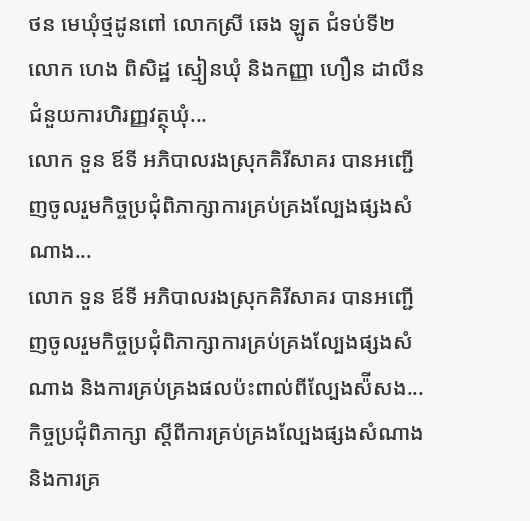ថន មេឃុំថ្មដូនពៅ លោកស្រី ឆេង ឡូត ជំទប់ទី២ លោក ហេង ពិសិដ្ឋ ស្មៀនឃុំ និងកញ្ញា ហឿន ដាលីន ជំនួយការហិរញ្ញវត្ថុឃុំ...
លោក ទួន ឪទី អភិបាលរងស្រុកគិរីសាគរ បានអញ្ជើញចូលរួមកិច្ចប្រជុំពិភាក្សាការគ្រប់គ្រងល្បែងផ្សងសំណាង...
លោក ទួន ឪទី អភិបាលរងស្រុកគិរីសាគរ បានអញ្ជើញចូលរួមកិច្ចប្រជុំពិភាក្សាការគ្រប់គ្រងល្បែងផ្សងសំណាង និងការគ្រប់គ្រងផលប៉ះពាល់ពីល្បែងស៉ីសង...
កិច្ចប្រជុំពិភាក្សា ស្តីពីការគ្រប់គ្រងល្បែងផ្សងសំណាង និងការគ្រ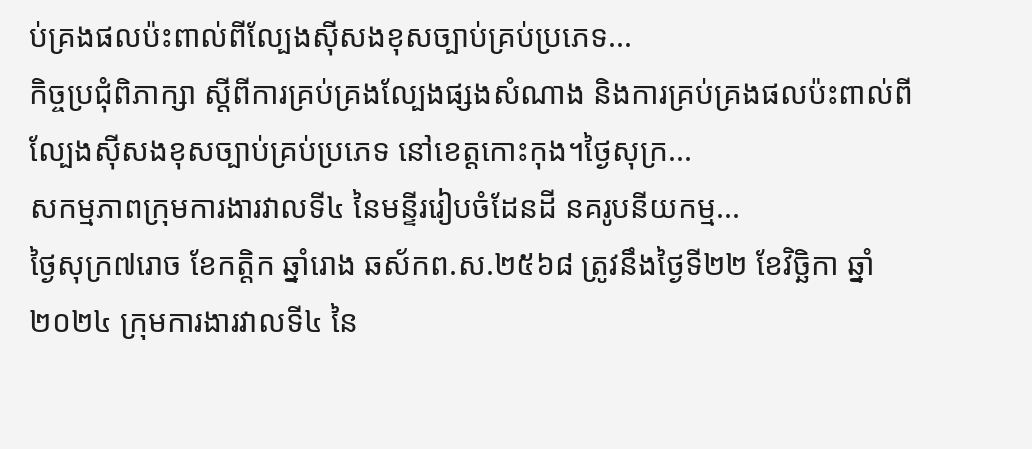ប់គ្រងផលប៉ះពាល់ពីល្បែងស៊ីសងខុសច្បាប់គ្រប់ប្រភេទ...
កិច្ចប្រជុំពិភាក្សា ស្តីពីការគ្រប់គ្រងល្បែងផ្សងសំណាង និងការគ្រប់គ្រងផលប៉ះពាល់ពីល្បែងស៊ីសងខុសច្បាប់គ្រប់ប្រភេទ នៅខេត្តកោះកុង។ថ្ងៃសុក្រ...
សកម្មភាពក្រុមការងារវាលទី៤ នៃមន្ទីររៀបចំដែនដី នគរូបនីយកម្ម...
ថ្ងៃសុក្រ៧រោច ខែកត្តិក ឆ្នាំរោង ឆស័កព.ស.២៥៦៨ ត្រូវនឹងថ្ងៃទី២២ ខែវិច្ឆិកា ឆ្នាំ២០២៤ ក្រុមការងារវាលទី៤ នៃ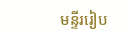មន្ទីររៀប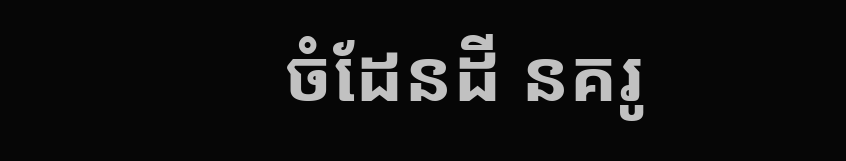ចំដែនដី នគរូ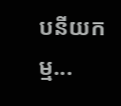បនីយកម្ម...